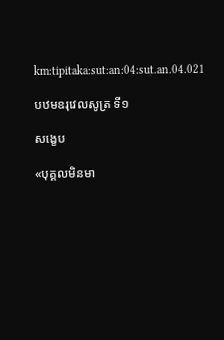km:tipitaka:sut:an:04:sut.an.04.021

បឋមឧរុវេលសូត្រ ទី១

សង្ខេប

«បុគ្គលមិនមា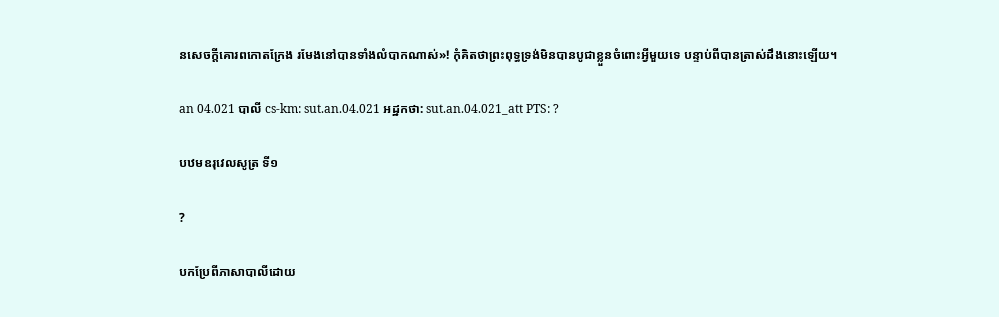នសេចក្តីគោរពកោតក្រែង រមែងនៅបានទាំងលំបាកណាស់»! កុំគិតថាព្រះពុទ្ធទ្រង់មិនបានបូជាខ្លួនចំពោះអ្វីមួយទេ បន្ទាប់ពីបានត្រាស់ដឹងនោះឡើយ។

an 04.021 បាលី cs-km: sut.an.04.021 អដ្ឋកថា: sut.an.04.021_att PTS: ?

បឋមឧរុវេលសូត្រ ទី១

?

បកប្រែពីភាសាបាលីដោយ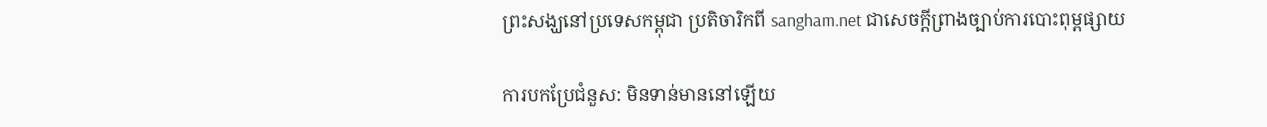ព្រះសង្ឃនៅប្រទេសកម្ពុជា ប្រតិចារិកពី sangham.net ជាសេចក្តីព្រាងច្បាប់ការបោះពុម្ពផ្សាយ

ការបកប្រែជំនួស: មិនទាន់មាននៅឡើយ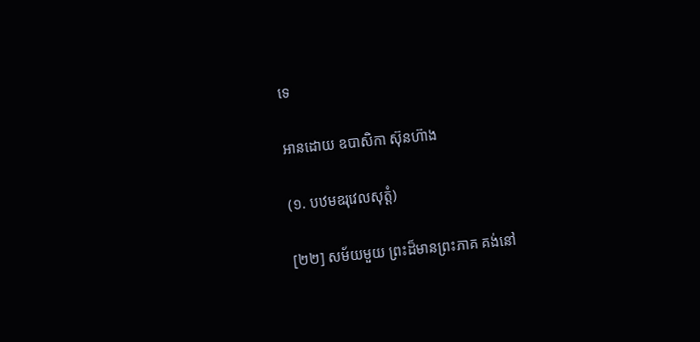ទេ

អានដោយ ឧបាសិកា ស៊ុនហ៊ាង

(១. បឋមឧរុវេលសុត្តំ)

[២២] សម័យមួយ ព្រះដ៏មានព្រះភាគ គង់នៅ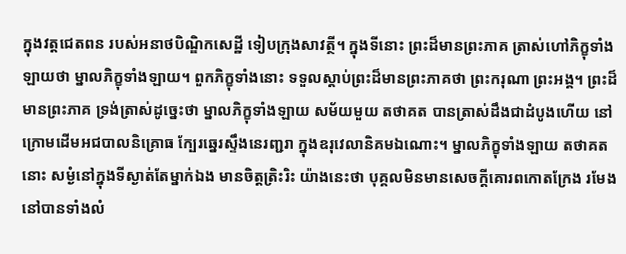ក្នុងវត្តជេតពន របស់អនាថបិណ្ឌិកសេដ្ឋី ទៀបក្រុងសាវត្ថី។ ក្នុងទីនោះ ព្រះដ៏មានព្រះភាគ ត្រាស់ហៅភិក្ខុទាំងឡាយថា ម្នាលភិក្ខុទាំងឡាយ។ ពួកភិក្ខុទាំងនោះ ទទួលស្តាប់ព្រះដ៏មានព្រះភាគថា ព្រះករុណា ព្រះអង្គ។ ព្រះដ៏មានព្រះភាគ ទ្រង់ត្រាស់ដូច្នេះថា ម្នាលភិក្ខុទាំងឡាយ សម័យមួយ តថាគត បានត្រាស់ដឹងជាដំបូងហើយ នៅក្រោមដើមអជបាលនិគ្រោធ ក្បែរឆ្នេរស្ទឹងនេរញ្ជរា ក្នុងឧរុវេលានិគមឯណោះ។ ម្នាលភិក្ខុទាំងឡាយ តថាគតនោះ សម្ងំនៅក្នុងទីស្ងាត់តែម្នាក់ឯង មានចិត្តត្រិះរិះ យ៉ាងនេះថា បុគ្គលមិនមានសេចក្តីគោរពកោតក្រែង រមែងនៅបានទាំងលំ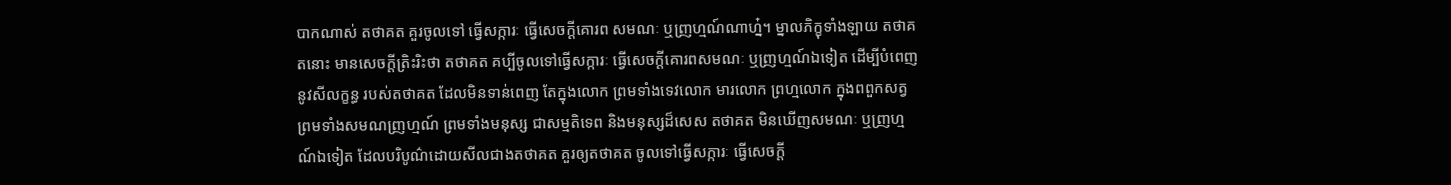បាកណាស់ តថាគត គួរចូលទៅ ធ្វើសក្ការៈ ធ្វើសេចក្តីគោរព សមណៈ ឬញ្រហ្មណ៍ណាហ្ន៎។ ម្នាលភិក្ខុទាំងឡាយ តថាគតនោះ មានសេចក្តីត្រិះរិះថា តថាគត គប្បីចូលទៅធ្វើសក្ការៈ ធ្វើសេចក្តីគោរពសមណៈ ឬញ្រហ្មណ៍ឯទៀត ដើម្បីបំពេញ នូវសីលក្ខន្ធ របស់តថាគត ដែលមិនទាន់ពេញ តែក្នុងលោក ព្រមទាំងទេវលោក មារលោក ព្រហ្មលោក ក្នុងពពួកសត្វ ព្រមទាំងសមណញ្រហ្មណ៍ ព្រមទាំងមនុស្ស ជាសម្មតិទេព និងមនុស្សដ៏សេស តថាគត មិនឃើញសមណៈ ឬញ្រហ្មណ៍ឯទៀត ដែលបរិបូណ៌ដោយសីលជាងតថាគត គួរឲ្យតថាគត ចូលទៅធ្វើសក្ការៈ ធ្វើសេចក្តី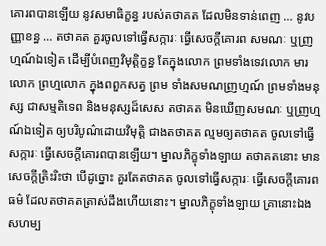គោរពបានឡើយ នូវសមាធិក្ខន្ធ របស់តថាគត ដែលមិនទាន់ពេញ … នូវបញ្ញាខន្ធ … តថាគត គួរចូលទៅធ្វើសក្ការៈ ធ្វើសេចក្តីគោរព សមណៈ ឬញ្រហ្មណ៍ឯទៀត ដើម្បីបំពេញវិមុត្តិក្ខន្ធ តែក្នុងលោក ព្រមទាំងទេវលោក មារលោក ព្រហ្មលោក ក្នុងពពួកសត្វ ព្រម ទាំងសមណញ្រហ្មណ៍ ព្រមទាំងមនុស្ស ជាសម្មតិទេព និងមនុស្សដ៏សេស តថាគត មិនឃើញសមណៈ ឬញ្រហ្មណ៍ឯទៀត ឲ្យបរិបូណ៌ដោយវិមុត្តិ ជាងតថាគត ល្មមឲ្យតថាគត ចូលទៅធ្វើសក្ការៈ ធ្វើសេចក្តីគោរពបានឡើយ។ ម្នាលភិក្ខុទាំងឡាយ តថាគតនោះ មានសេចក្តីត្រិះរិះថា បើដូច្នោះ គួរតែតថាគត ចូលទៅធ្វើសក្ការៈ ធ្វើសេចក្តីគោរពធម៌ ដែលតថាគតត្រាស់ដឹងហើយនោះ។ ម្នាលភិក្ខុទាំងឡាយ គ្រានោះឯង សហម្ប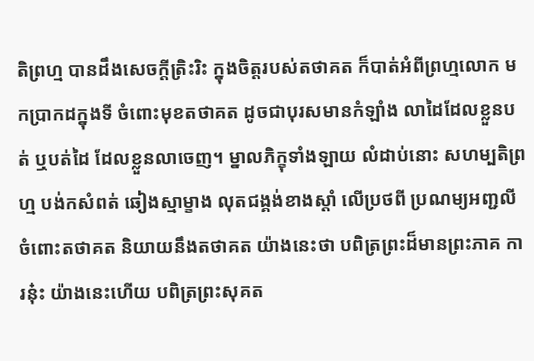តិព្រហ្ម បានដឹងសេចក្តីត្រិះរិះ ក្នុងចិត្តរបស់តថាគត ក៏បាត់អំពីព្រហ្មលោក មកប្រាកដក្នុងទី ចំពោះមុខតថាគត ដូចជាបុរសមានកំឡាំង លាដៃដែលខ្លួនបត់ ឬបត់ដៃ ដែលខ្លួនលាចេញ។ ម្នាលភិក្ខុទាំងឡាយ លំដាប់នោះ សហម្បតិព្រហ្ម បង់កសំពត់ ឆៀងស្មាម្ខាង លុតជង្គង់ខាងស្តាំ លើប្រថពី ប្រណម្យអញ្ជលី ចំពោះតថាគត និយាយនឹងតថាគត យ៉ាងនេះថា បពិត្រព្រះដ៏មានព្រះភាគ ការនុ៎ះ យ៉ាងនេះហើយ បពិត្រព្រះសុគត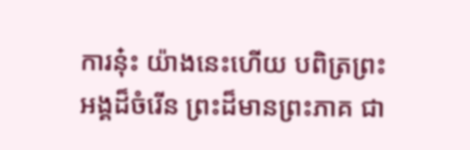ការនុ៎ះ យ៉ាងនេះហើយ បពិត្រព្រះអង្គដ៏ចំរើន ព្រះដ៏មានព្រះភាគ ជា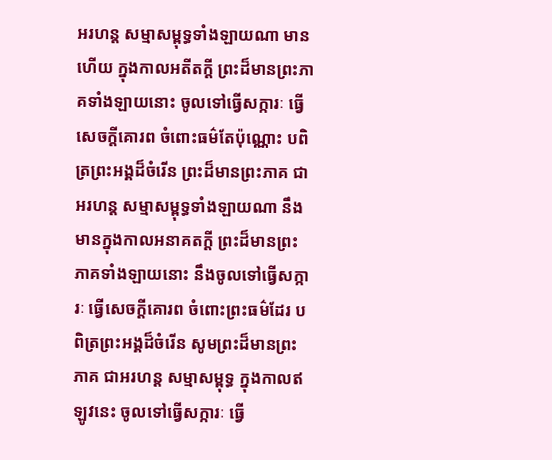អរហន្ត សម្មាសម្ពុទ្ធទាំងឡាយណា មានហើយ ក្នុងកាលអតីតក្តី ព្រះដ៏មានព្រះភាគទាំងឡាយនោះ ចូលទៅធ្វើសក្ការៈ ធ្វើសេចក្តីគោរព ចំពោះធម៌តែប៉ុណ្ណោះ បពិត្រព្រះអង្គដ៏ចំរើន ព្រះដ៏មានព្រះភាគ ជាអរហន្ត សម្មាសម្ពុទ្ធទាំងឡាយណា នឹងមានក្នុងកាលអនាគតក្តី ព្រះដ៏មានព្រះភាគទាំងឡាយនោះ នឹងចូលទៅធ្វើសក្ការៈ ធ្វើសេចក្តីគោរព ចំពោះព្រះធម៌ដែរ បពិត្រព្រះអង្គដ៏ចំរើន សូមព្រះដ៏មានព្រះភាគ ជាអរហន្ត សម្មាសម្ពុទ្ធ ក្នុងកាលឥឡូវនេះ ចូលទៅធ្វើសក្ការៈ ធ្វើ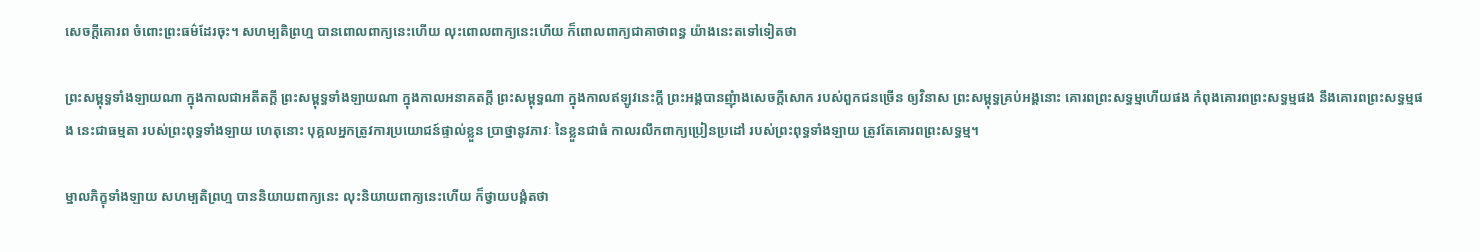សេចក្តីគោរព ចំពោះព្រះធម៌ដែរចុះ។ សហម្បតិព្រហ្ម បានពោលពាក្យនេះហើយ លុះពោលពាក្យនេះហើយ ក៏ពោលពាក្យជាគាថាពន្ធ យ៉ាងនេះតទៅទៀតថា

ព្រះសម្ពុទ្ធទាំងឡាយណា ក្នុងកាលជាអតីតក្តី ព្រះសម្ពុទ្ធទាំងឡាយណា ក្នុងកាលអនាគតក្តី ព្រះសម្ពុទ្ធណា ក្នុងកាលឥឡូវនេះក្តី ព្រះអង្គបានញុំាងសេចក្តីសោក របស់ពួកជនច្រើន ឲ្យវិនាស ព្រះសម្ពុទ្ធគ្រប់អង្គនោះ គោរពព្រះសទ្ធម្មហើយផង កំពុងគោរពព្រះសទ្ធម្មផង នឹងគោរពព្រះសទ្ធម្មផង នេះជាធម្មតា របស់ព្រះពុទ្ធទាំងឡាយ ហេតុនោះ បុគ្គលអ្នកត្រូវការប្រយោជន៍ផ្ទាល់ខ្លួន ប្រាថ្នានូវភាវៈ នៃខ្លួនជាធំ កាលរលឹកពាក្យប្រៀនប្រដៅ របស់ព្រះពុទ្ធទាំងឡាយ ត្រូវតែគោរពព្រះសទ្ធម្ម។

ម្នាលភិក្ខុទាំងឡាយ សហម្បតិព្រហ្ម បាននិយាយពាក្យនេះ លុះនិយាយពាក្យនេះហើយ ក៏ថ្វាយបង្គំតថា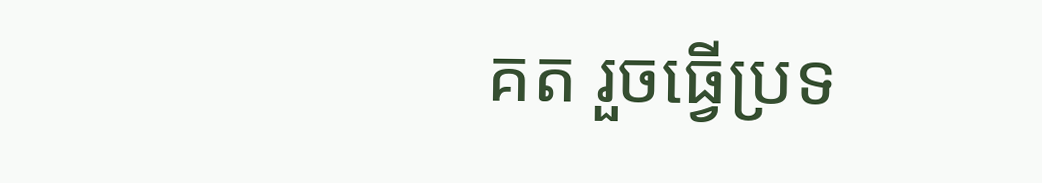គត រួចធ្វើប្រទ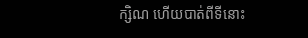ក្សិណ ហើយបាត់ពីទីនោះ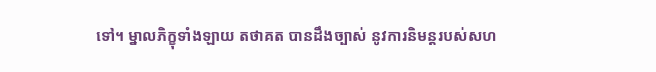ទៅ។ ម្នាលភិក្ខុទាំងឡាយ តថាគត បានដឹងច្បាស់ នូវការនិមន្តរបស់សហ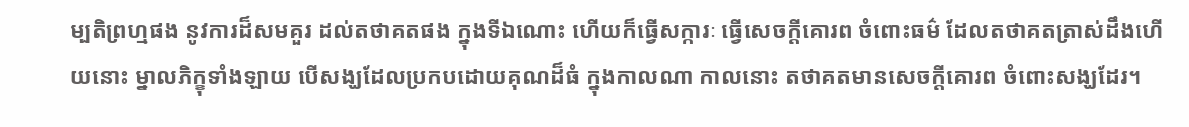ម្បតិព្រហ្មផង នូវការដ៏សមគួរ ដល់តថាគតផង ក្នុងទីឯណោះ ហើយក៏ធ្វើសក្ការៈ ធ្វើសេចក្តីគោរព ចំពោះធម៌ ដែលតថាគតត្រាស់ដឹងហើយនោះ ម្នាលភិក្ខុទាំងឡាយ បើសង្ឃដែលប្រកបដោយគុណដ៏ធំ ក្នុងកាលណា កាលនោះ តថាគតមានសេចក្តីគោរព ចំពោះសង្ឃដែរ។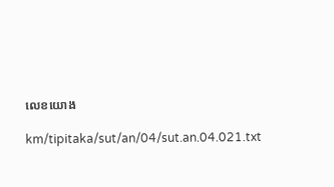លេខយោង

km/tipitaka/sut/an/04/sut.an.04.021.txt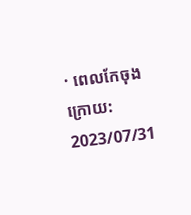· ពេលកែចុងក្រោយ: 2023/07/31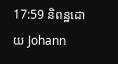17:59 និពន្ឋដោយ Johann